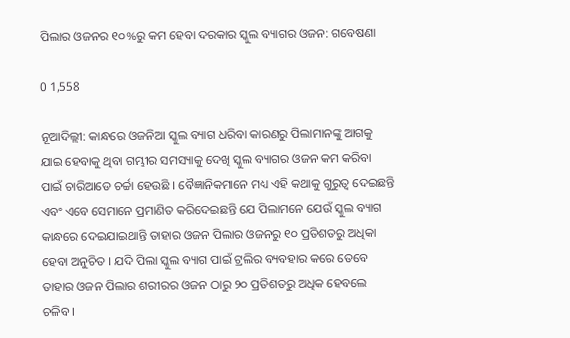ପିଲାର ଓଜନର ୧୦%ରୁ କମ ହେବା ଦରକାର ସ୍କୁଲ ବ୍ୟାଗର ଓଜନ: ଗବେଷଣା

0 1,558

ନୂଆଦିଲ୍ଲୀ: କାନ୍ଧରେ ଓଜନିଆ ସ୍କୁଲ ବ୍ୟାଗ ଧରିବା କାରଣରୁ ପିଲାମାନଙ୍କୁ ଆଗକୁ ଯାଇ ହେବାକୁ ଥିବା ଗମ୍ଭୀର ସମସ୍ୟାକୁ ଦେଖି ସ୍କୁଲ ବ୍ୟାଗର ଓଜନ କମ କରିବା ପାଇଁ ଚାରିଆଡେ ଚର୍ଚ୍ଚା ହେଉଛି । ବୈଜ୍ଞାନିକମାନେ ମଧ୍ୟ ଏହି କଥାକୁ ଗୁରୁତ୍ୱ ଦେଇଛନ୍ତି ଏବଂ ଏବେ ସେମାନେ ପ୍ରମାଣିତ କରିଦେଇଛନ୍ତି ଯେ ପିଲାମନେ ଯେଉଁ ସ୍କୁଲ ବ୍ୟାଗ କାନ୍ଧରେ ଦେଇଯାଇଥାନ୍ତି ତାହାର ଓଜନ ପିଲାର ଓଜନରୁ ୧୦ ପ୍ରତିଶତରୁ ଅଧିକା ହେବା ଅନୁଚିତ । ଯଦି ପିଲା ସ୍କୁଲ ବ୍ୟାଗ ପାଇଁ ଟ୍ରଲିର ବ୍ୟବହାର କରେ ତେବେ ତାହାର ଓଜନ ପିଲାର ଶରୀରର ଓଜନ ଠାରୁ ୨୦ ପ୍ରତିଶତରୁ ଅଧିକ ହେବଲେ ଚଳିବ ।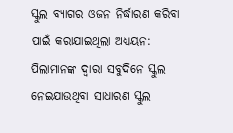ସ୍କୁଲ ବ୍ୟାଗର ଓଜନ ନିର୍ଦ୍ଧାରଣ କରିବା ପାଇଁ କରାଯାଇଥିଲା ଅଧ୍ୟୟନ:
ପିଲାମାନଙ୍କ ଦ୍ୱାରା ସବୁଦିନେ ସ୍କୁଲ ନେଇଯାଉଥିବା ସାଧାରଣ ସ୍କୁଲ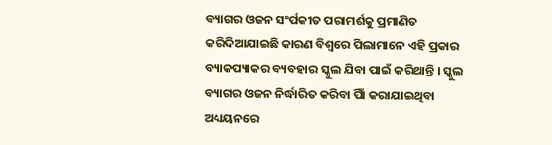ବ୍ୟାଗର ଓଜନ ସଂର୍ପକୀତ ପରାମର୍ଶକୁ ପ୍ରମାଣିତ କରିଦିଆଯାଇଛି କାରଣ ବିଶ୍ୱରେ ପିଲାମାନେ ଏହି ପ୍ରକାର ବ୍ୟାକପ୍ୟାକର ବ୍ୟବହାର ସ୍କୁଲ ଯିବା ପାଇଁ କରିଥାନ୍ତି । ସ୍କୁଲ ବ୍ୟାଗର ଓଜନ ନିର୍ଦ୍ଧାରିତ କରିବା ପାିଁ କରାଯାଇଥିବା ଅଧ୍ୟୟନରେ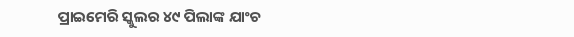ପ୍ରାଇମେରି ସ୍କୁଲର ୪୯ ପିଲାଙ୍କ ଯାଂଚ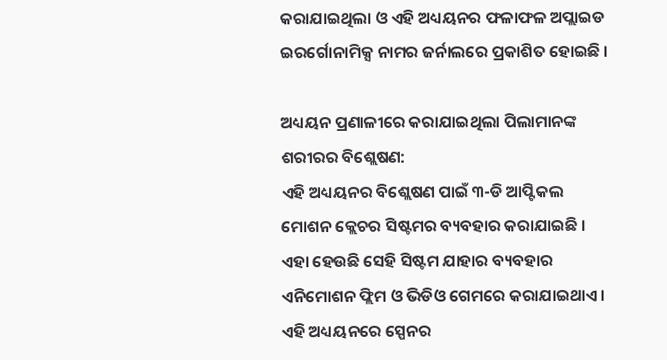କରାଯାଇଥିଲା ଓ ଏହି ଅଧ୍ୟୟନର ଫଳାଫଳ ଅପ୍ଲାଇଡ ଇରର୍ଗୋନାମିକ୍ସ ନାମର ଜର୍ନାଲରେ ପ୍ରକାଶିତ ହୋଇଛି ।

ଅଧ୍ୟୟନ ପ୍ରଣାଳୀରେ କରାଯାଇଥିଲା ପିଲାମାନଙ୍କ ଶରୀରର ବିଶ୍ଲେଷଣ:
ଏହି ଅଧ୍ୟୟନର ବିଶ୍ଲେଷଣ ପାଇଁ ୩-ଡି ଆପ୍ଟିକଲ ମୋଶନ କ୍ଲେଚର ସିଷ୍ଟମର ବ୍ୟବହାର କରାଯାଇଛି । ଏହା ହେଉଛି ସେହି ସିଷ୍ଟମ ଯାହାର ବ୍ୟବହାର ଏନିମୋଶନ ଫ୍ଲିମ ଓ ଭିଡିଓ ଗେମରେ କରାଯାଇଥାଏ । ଏହି ଅଧ୍ୟୟନରେ ସ୍ପେନର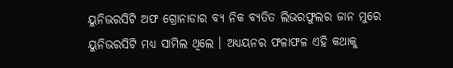ୟୁନିଭରସିଟି ଅଫ ଗ୍ରୋନାଡାର ବ୍ୟ ନିକ ବ୍ୟତିତ ଲିଭରଫୁଲର ଜାନ ମୁରେ ୟୁନିଭରସିଟି ମଧ୍ୟ ସାମିଲ ଥିଲେ । ଅଧ୍ୟୟନର ଫଳାଫଳ ଏହି କଥାକୁ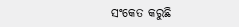ସଂକେତ କରୁଛି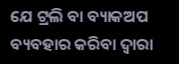ଯେ ଟ୍ରଲି ବା ବ୍ୟାକଅପ ବ୍ୟବହାର କରିବା ଦ୍ୱାରା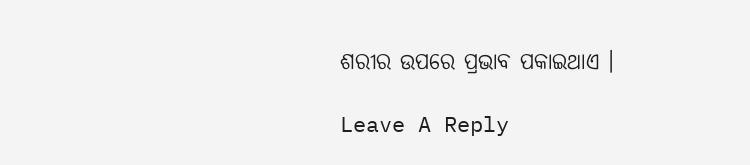ଶରୀର ଉପରେ ପ୍ରଭାବ ପକାଇଥାଏ ।

Leave A Reply